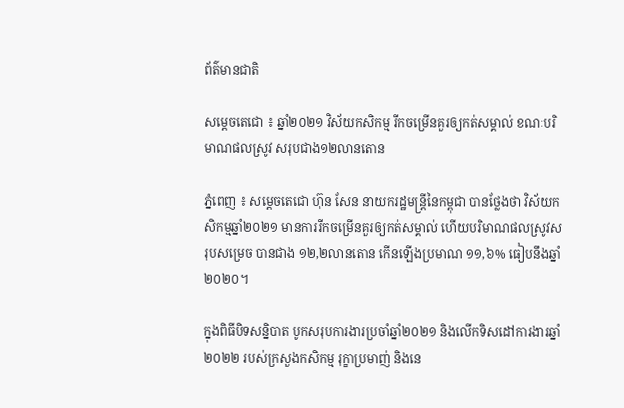ព័ត៌មានជាតិ

សម្តេចតេជោ ៖ ឆ្នាំ២០២១ វិស័យកសិកម្ម រីកចម្រើនគួរឲ្យកត់សម្គាល់ ខណៈបរិមាណផលស្រូវ សរុបជាង១២លានតោន

ភ្នំពេញ ៖ សម្ដេចតេជោ ហ៊ុន សែន នាយករដ្ឋមន្ដ្រីនៃកម្ពុជា បានថ្លែងថា វិស័យកសិកម្មឆ្នាំ២០២១ មានការរីកចម្រើនគួរឲ្យកត់សម្គាល់ ហើយបរិមាណផលស្រូវសរុបសម្រេច បានជាង ១២,២លានតោន កើនឡើងប្រមាណ ១១,៦% ធៀបនឹងឆ្នាំ២០២០។

ក្នុងពិធីបិទសន្និបាត បូកសរុបការងារប្រចាំឆ្នាំ២០២១ និងលើកទិសដៅការងារឆ្នាំ២០២២ របស់ក្រសួងកសិកម្ម រុក្ខាប្រមាញ់ និងនេ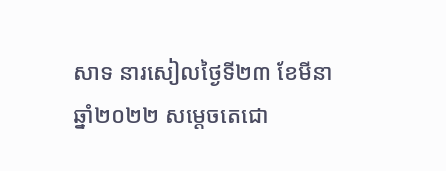សាទ នារសៀលថ្ងៃទី២៣ ខែមីនា ឆ្នាំ២០២២ សម្ដេចតេជោ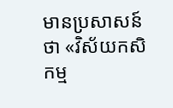មានប្រសាសន៍ថា «វិស័យកសិកម្ម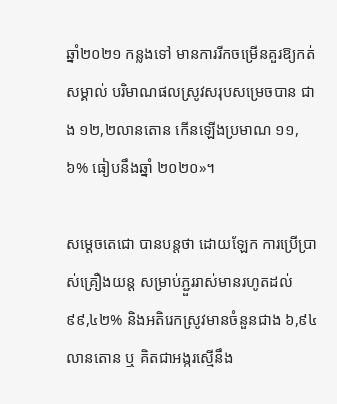ឆ្នាំ២០២១ កន្លងទៅ មានការរីកចម្រើនគួរឱ្យកត់សម្គាល់ បរិមាណផលស្រូវសរុបសម្រេចបាន ជាង ១២,២លានតោន កើនឡើងប្រមាណ ១១,៦% ធៀបនឹងឆ្នាំ ២០២០»។

សម្ដេចតេជោ បានបន្ដថា ដោយឡែក ការប្រើប្រាស់គ្រឿងយន្ត សម្រាប់ភ្ជួររាស់មានរហូតដល់ ៩៩,៤២% និងអតិរេកស្រូវមានចំនួនជាង ៦,៩៤ លានតោន ឬ គិតជាអង្ករស្មើនឹង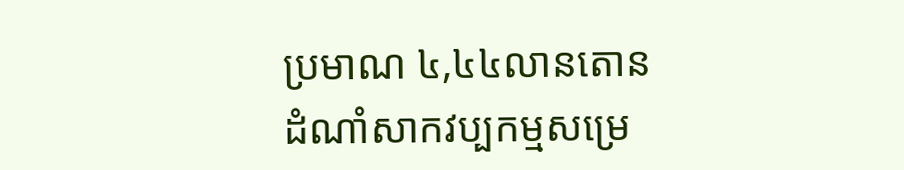ប្រមាណ ៤,៤៤លានតោន ដំណាំសាកវប្បកម្មសម្រេ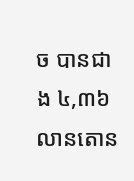ច បានជាង ៤,៣៦ លានតោន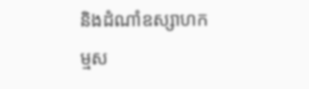និងដំណាំឧស្សាហកម្មស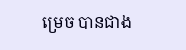ម្រេច បានជាង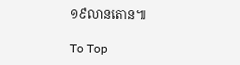១៩លានតោន៕

To Top